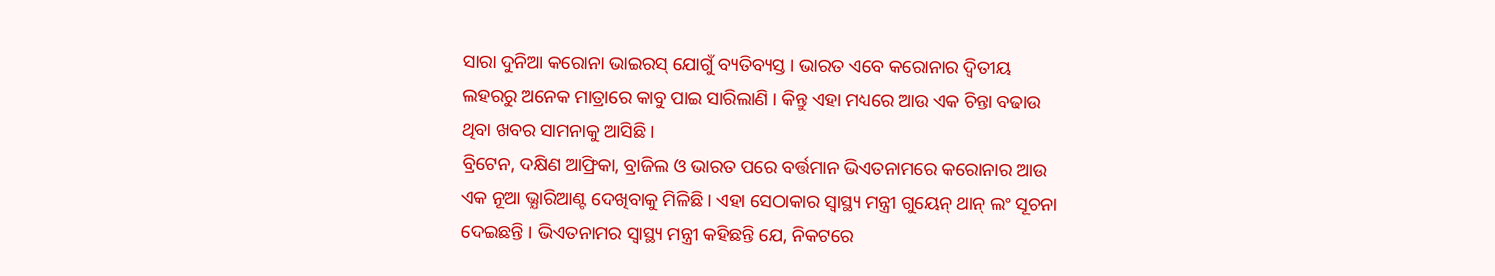ସାରା ଦୁନିଆ କରୋନା ଭାଇରସ୍ ଯୋଗୁଁ ବ୍ୟତିବ୍ୟସ୍ତ । ଭାରତ ଏବେ କରୋନାର ଦ୍ଵିତୀୟ ଲହରରୁ ଅନେକ ମାତ୍ରାରେ କାବୁ ପାଇ ସାରିଲାଣି । କିନ୍ତୁ ଏହା ମଧ୍ୟରେ ଆଉ ଏକ ଚିନ୍ତା ବଢାଉ ଥିବା ଖବର ସାମନାକୁ ଆସିଛି ।
ବ୍ରିଟେନ, ଦକ୍ଷିଣ ଆଫ୍ରିକା, ବ୍ରାଜିଲ ଓ ଭାରତ ପରେ ବର୍ତ୍ତମାନ ଭିଏତନାମରେ କରୋନାର ଆଉ ଏକ ନୂଆ ଭ୍ଯାରିଆଣ୍ଟ ଦେଖିବାକୁ ମିଳିଛି । ଏହା ସେଠାକାର ସ୍ବାସ୍ଥ୍ୟ ମନ୍ତ୍ରୀ ଗୁୟେନ୍ ଥାନ୍ ଲଂ ସୂଚନା ଦେଇଛନ୍ତି । ଭିଏତନାମର ସ୍ବାସ୍ଥ୍ୟ ମନ୍ତ୍ରୀ କହିଛନ୍ତି ଯେ, ନିକଟରେ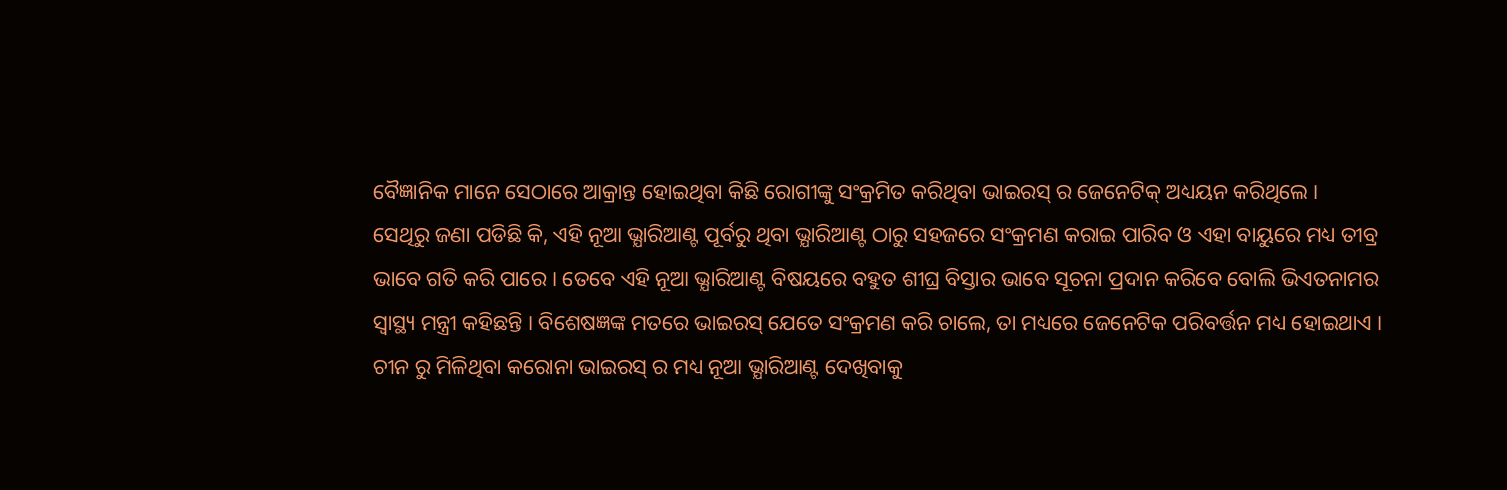ବୈଜ୍ଞାନିକ ମାନେ ସେଠାରେ ଆକ୍ରାନ୍ତ ହୋଇଥିବା କିଛି ରୋଗୀଙ୍କୁ ସଂକ୍ରମିତ କରିଥିବା ଭାଇରସ୍ ର ଜେନେଟିକ୍ ଅଧ୍ୟୟନ କରିଥିଲେ ।
ସେଥିରୁ ଜଣା ପଡିଛି କି, ଏହି ନୂଆ ଭ୍ଯାରିଆଣ୍ଟ ପୂର୍ବରୁ ଥିବା ଭ୍ଯାରିଆଣ୍ଟ ଠାରୁ ସହଜରେ ସଂକ୍ରମଣ କରାଇ ପାରିବ ଓ ଏହା ବାୟୁରେ ମଧ୍ୟ ତୀବ୍ର ଭାବେ ଗତି କରି ପାରେ । ତେବେ ଏହି ନୂଆ ଭ୍ଯାରିଆଣ୍ଟ ବିଷୟରେ ବହୁତ ଶୀଘ୍ର ବିସ୍ତାର ଭାବେ ସୂଚନା ପ୍ରଦାନ କରିବେ ବୋଲି ଭିଏତନାମର ସ୍ବାସ୍ଥ୍ୟ ମନ୍ତ୍ରୀ କହିଛନ୍ତି । ବିଶେଷଜ୍ଞଙ୍କ ମତରେ ଭାଇରସ୍ ଯେତେ ସଂକ୍ରମଣ କରି ଚାଲେ, ତା ମଧ୍ୟରେ ଜେନେଟିକ ପରିବର୍ତ୍ତନ ମଧ୍ୟ ହୋଇଥାଏ ।
ଚୀନ ରୁ ମିଳିଥିବା କରୋନା ଭାଇରସ୍ ର ମଧ୍ୟ ନୂଆ ଭ୍ଯାରିଆଣ୍ଟ ଦେଖିବାକୁ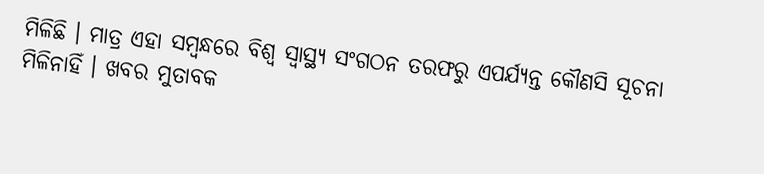ମିଳିଛି । ମାତ୍ର ଏହା ସମ୍ବନ୍ଧରେ ବିଶ୍ଵ ସ୍ଵାସ୍ଥ୍ୟ ସଂଗଠନ ତରଫରୁ ଏପର୍ଯ୍ୟନ୍ତ କୌଣସି ସୂଚନା ମିଳିନାହିଁ । ଖବର ମୁତାବକ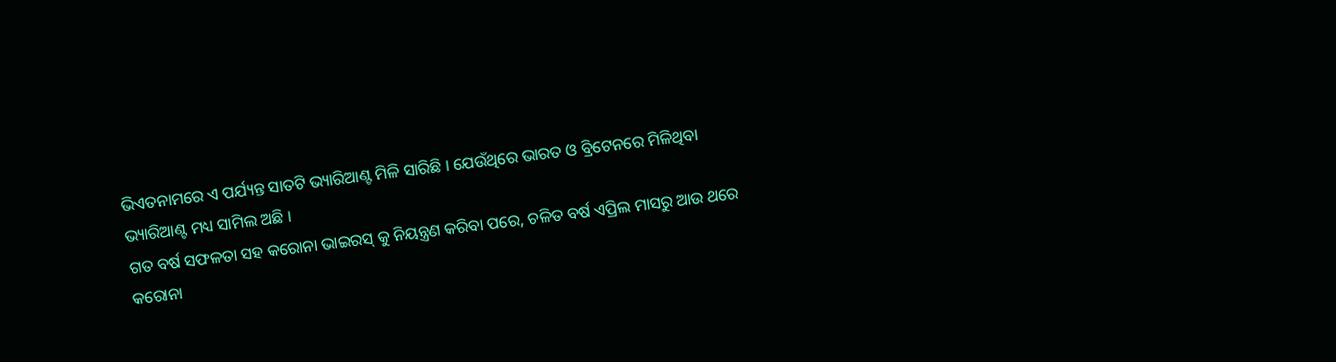ଭିଏତନାମରେ ଏ ପର୍ଯ୍ୟନ୍ତ ସାତଟି ଭ୍ୟାରିଆଣ୍ଟ ମିଳି ସାରିଛି । ଯେଉଁଥିରେ ଭାରତ ଓ ବ୍ରିଟେନରେ ମିଳିଥିବା ଭ୍ୟାରିଆଣ୍ଟ ମଧ୍ୟ ସାମିଲ ଅଛି ।
ଗତ ବର୍ଷ ସଫଳତା ସହ କରୋନା ଭାଇରସ୍ କୁ ନିୟନ୍ତ୍ରଣ କରିବା ପରେ, ଚଳିତ ବର୍ଷ ଏପ୍ରିଲ ମାସରୁ ଆଉ ଥରେ କରୋନା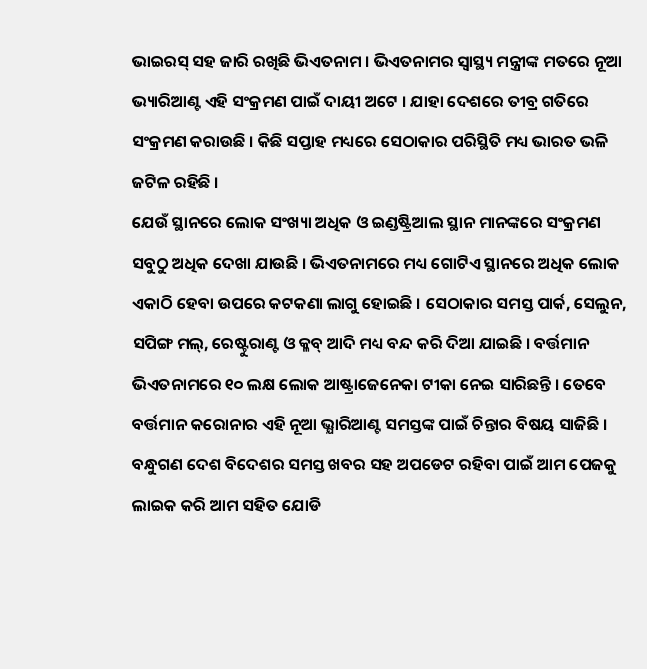ଭାଇରସ୍ ସହ ଜାରି ରଖିଛି ଭିଏତନାମ । ଭିଏତନାମର ସ୍ବାସ୍ଥ୍ୟ ମନ୍ତ୍ରୀଙ୍କ ମତରେ ନୂଆ ଭ୍ୟାରିଆଣ୍ଟ ଏହି ସଂକ୍ରମଣ ପାଇଁ ଦାୟୀ ଅଟେ । ଯାହା ଦେଶରେ ତୀବ୍ର ଗତିରେ ସଂକ୍ରମଣ କରାଉଛି । କିଛି ସପ୍ତାହ ମଧ୍ୟରେ ସେଠାକାର ପରିସ୍ଥିତି ମଧ୍ୟ ଭାରତ ଭଳି ଜଟିଳ ରହିଛି ।
ଯେଉଁ ସ୍ଥାନରେ ଲୋକ ସଂଖ୍ୟା ଅଧିକ ଓ ଇଣ୍ଡଷ୍ଟ୍ରିଆଲ ସ୍ଥାନ ମାନଙ୍କରେ ସଂକ୍ରମଣ ସବୁଠୁ ଅଧିକ ଦେଖା ଯାଉଛି । ଭିଏତନାମରେ ମଧ୍ୟ ଗୋଟିଏ ସ୍ଥାନରେ ଅଧିକ ଲୋକ ଏକାଠି ହେବା ଉପରେ କଟକଣା ଲାଗୁ ହୋଇଛି । ସେଠାକାର ସମସ୍ତ ପାର୍କ, ସେଲୁନ, ସପିଙ୍ଗ ମଲ୍, ରେଷ୍ଟୁରାଣ୍ଟ ଓ କ୍ଳବ୍ ଆଦି ମଧ୍ୟ ବନ୍ଦ କରି ଦିଆ ଯାଇଛି । ବର୍ତ୍ତମାନ ଭିଏତନାମରେ ୧୦ ଲକ୍ଷ ଲୋକ ଆଷ୍ଟ୍ରାଜେନେକା ଟୀକା ନେଇ ସାରିଛନ୍ତି । ତେବେ ବର୍ତ୍ତମାନ କରୋନାର ଏହି ନୂଆ ଭ୍ଯାରିଆଣ୍ଟ ସମସ୍ତଙ୍କ ପାଇଁ ଚିନ୍ତାର ବିଷୟ ସାଜିଛି ।
ବନ୍ଧୁଗଣ ଦେଶ ବିଦେଶର ସମସ୍ତ ଖବର ସହ ଅପଡେଟ ରହିବା ପାଇଁ ଆମ ପେଜକୁ ଲାଇକ କରି ଆମ ସହିତ ଯୋଡି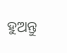ହୁଅନ୍ତୁ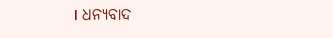। ଧନ୍ୟବାଦ